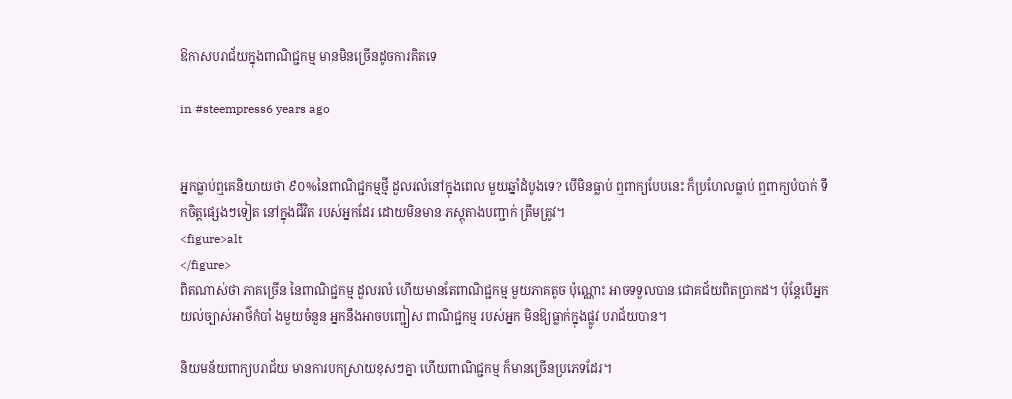ឱកាសបរាជ័យក្នុងពាណិជ្ជកម្ម មានមិនច្រើនដូចការគិតទេ

in #steempress6 years ago


អ្នកធ្លាប់ឮគេនិយាយថា ៩០%នៃពាណិជ្ជកម្មថ្មី ដួលរលំនៅក្នុងពេល មួយឆ្នាំដំបូងទេ? បើមិនធ្លាប់ ឮពាក្យបែបនេះ ក៏ប្រហែលធ្លាប់ ឮពាក្យបំបាក់ ទឹកចិត្តផ្សេងៗទៀត នៅក្នុងជីវិត របស់អ្នកដែរ ដោយមិនមាន ភស្តុតាងបញ្ជាក់ ត្រឹមត្រូវ។
<figure>alt
</figure>
ពិតណាស់ថា ភាគច្រើន នៃពាណិជ្ជកម្ម ដួលរលំ ហើយមានតែពាណិជ្ជកម្ម មួយភាគតូច ប៉ុណ្ណោះ អាចទទួលបាន ជោគជ័យពិតប្រាកដ។ ប៉ុន្តែបើអ្នក យល់ច្បាស់អាថ៌កំបាំ ងមួយចំនួន អ្នកនឹងអាចបញ្ជៀស ពាណិជ្ជកម្ម របស់អ្នក មិនឱ្យធ្លាក់ក្នុងផ្លូវ បរាជ័យបាន។

និយមន័យពាក្យបរាជ័យ មានការបកស្រាយខុសៗគ្នា ហើយពាណិជ្ជកម្ម ក៏មានច្រើនប្រភេទដែរ។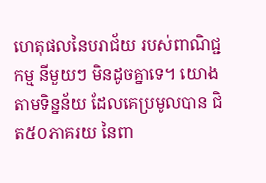ហេតុផលនៃបរាជ័យ របស់ពាណិជ្ជកម្ម នីមួយៗ មិនដូចគ្នាទេ។ យោងតាមទិន្នន័យ ដែលគេប្រមូលបាន ជិត៥០ភាគរយ នៃពា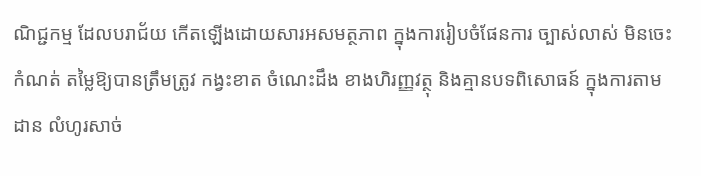ណិជ្ជកម្ម ដែលបរាជ័យ កើតឡើងដោយសារអសមត្ថភាព ក្នុងការរៀបចំផែនការ ច្បាស់លាស់ មិនចេះកំណត់ តម្លៃឱ្យបានត្រឹមត្រូវ កង្វះខាត ចំណេះដឹង ខាងហិរញ្ញវត្ថុ និងគ្មានបទពិសោធន៍ ក្នុងការតាមដាន លំហូរសាច់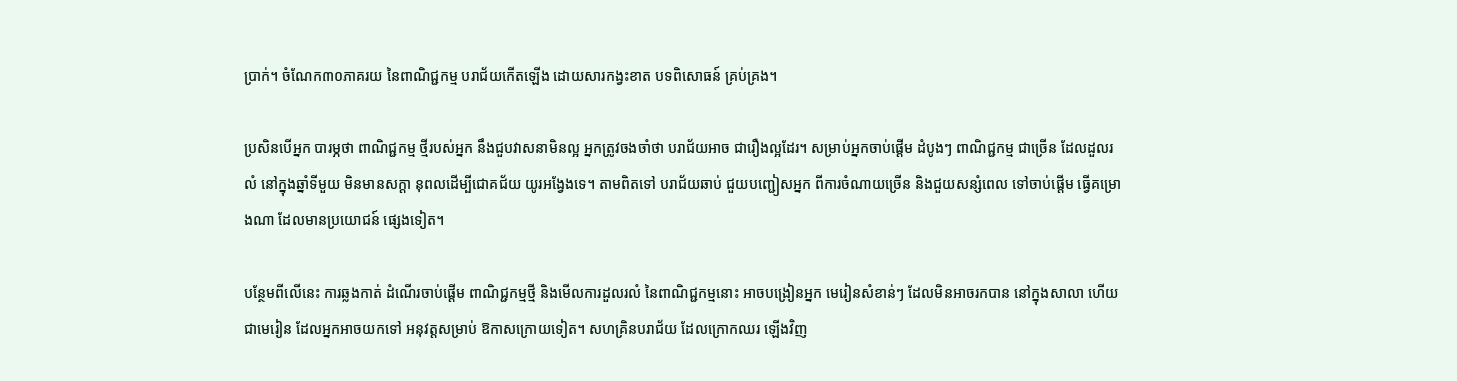ប្រាក់។ ចំណែក៣០ភាគរយ នៃពាណិជ្ជកម្ម បរាជ័យកើតឡើង ដោយសារកង្វះខាត បទពិសោធន៍ គ្រប់គ្រង។

ប្រសិនបើអ្នក បារម្ភថា ពាណិជ្ជកម្ម ថ្មីរបស់អ្នក នឹងជួបវាសនាមិនល្អ អ្នកត្រូវចងចាំថា បរាជ័យអាច ជារឿងល្អដែរ។ សម្រាប់អ្នកចាប់ផ្តើម ដំបូងៗ ពាណិជ្ជកម្ម ជាច្រើន ដែលដួលរលំ នៅក្នុងឆ្នាំទីមួយ មិនមានសក្តា នុពលដើម្បីជោគជ័យ យូរអង្វែងទេ។ តាមពិតទៅ បរាជ័យឆាប់ ជួយបញ្ជៀសអ្នក ពីការចំណាយច្រើន និងជួយសន្សំពេល ទៅចាប់ផ្តើម ធ្វើគម្រោងណា ដែលមានប្រយោជន៍ ផ្សេងទៀត។

បន្ថែមពីលើនេះ ការឆ្លងកាត់ ដំណើរចាប់ផ្តើម ពាណិជ្ជកម្មថ្មី និងមើលការដួលរលំ នៃពាណិជ្ជកម្មនោះ អាចបង្រៀនអ្នក មេរៀនសំខាន់ៗ ដែលមិនអាចរកបាន នៅក្នុងសាលា ហើយជាមេរៀន ដែលអ្នកអាចយកទៅ អនុវត្តសម្រាប់ ឱកាសក្រោយទៀត។ សហគ្រិនបរាជ័យ ដែលក្រោកឈរ ឡើងវិញ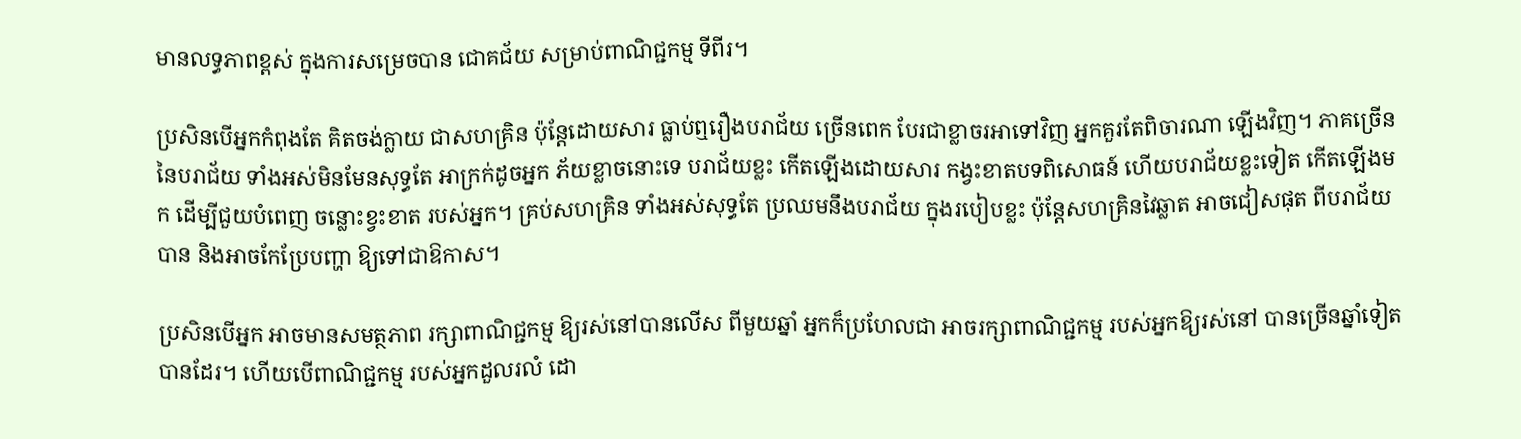មានលទ្ធភាពខ្ពស់ ក្នុងការសម្រេចបាន ជោគជ័យ សម្រាប់ពាណិជ្ជកម្ម ទីពីរ។

ប្រសិនបើអ្នកកំពុងតែ គិតចង់ក្លាយ ជាសហគ្រិន ប៉ុន្តែដោយសារ ធ្លាប់ឮរឿងបរាជ័យ ច្រើនពេក បែរជាខ្លាចរអាទៅវិញ អ្នកគួរតែពិចារណា ឡើងវិញ។ ភាគច្រើននៃបរាជ័យ ទាំងអស់មិនមែនសុទ្ធតែ អាក្រក់ដូចអ្នក ភ័យខ្លាចនោះទេ បរាជ័យខ្លះ កើតឡើងដោយសារ កង្វះខាតបទពិសោធន៍ ហើយបរាជ័យខ្លះទៀត កើតឡើងមក ដើម្បីជួយបំពេញ ចន្លោះខ្វះខាត របស់អ្នក។ គ្រប់សហគ្រិន ទាំងអស់សុទ្ធតែ ប្រឈមនឹងបរាជ័យ ក្នុងរបៀបខ្លះ ប៉ុន្តែសហគ្រិនវៃឆ្លាត អាចជៀសផុត ពីបរាជ័យបាន និងអាចកែប្រែបញ្ហា ឱ្យទៅជាឱកាស។

ប្រសិនបើអ្នក អាចមានសមត្ថភាព រក្សាពាណិជ្ជកម្ម ឱ្យរស់នៅបានលើស ពីមួយឆ្នាំ អ្នកក៏ប្រហែលជា អាចរក្សាពាណិជ្ជកម្ម របស់អ្នកឱ្យរស់នៅ បានច្រើនឆ្នាំទៀត បានដែរ។ ហើយបើពាណិជ្ជកម្ម របស់អ្នកដួលរលំ ដោ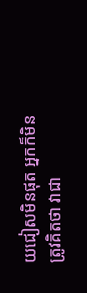យជៀសមិនផុត អ្នកក៏មិនត្រូវគិតថា វាជា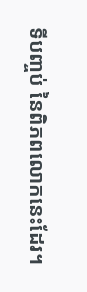ទីបញ្ចប់ នៃពិភពលោកនេះដែរ។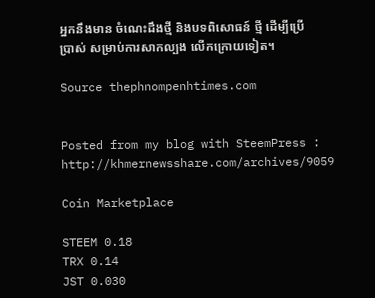អ្នកនឹងមាន ចំណេះដឹងថ្មី និងបទពិសោធន៍ ថ្មី ដើម្បីប្រើប្រាស់ សម្រាប់ការសាកល្បង លើកក្រោយទៀត។

Source thephnompenhtimes.com


Posted from my blog with SteemPress : http://khmernewsshare.com/archives/9059

Coin Marketplace

STEEM 0.18
TRX 0.14
JST 0.030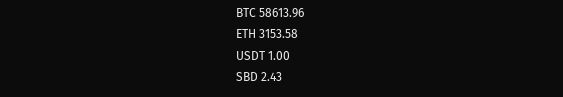BTC 58613.96
ETH 3153.58
USDT 1.00
SBD 2.43